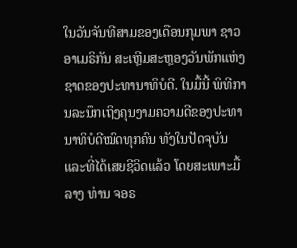ໃນວັນຈັນທີສາມຂອງເດືອນກຸມພາ ຊາວອາເມຣິກັນ ສະເຫຼີມສະຫຼອງວັນພັກແຫ່ງຊາດຂອງປະທານາທິບໍດີ. ໃນມື້ນີ້ ພິທີການລະນຶກເຖິງຄຸນງາມຄວາມດີຂອງປະທານາທິບໍດີໝົດທຸກຄົນ ທັງໃນປັດຈຸບັນ ແລະທີ່ໄດ້ເສຍຊີວິດແລ້ວ ໂດຍສະເພາະມື້ລາງ ທ່ານ ຈອຣ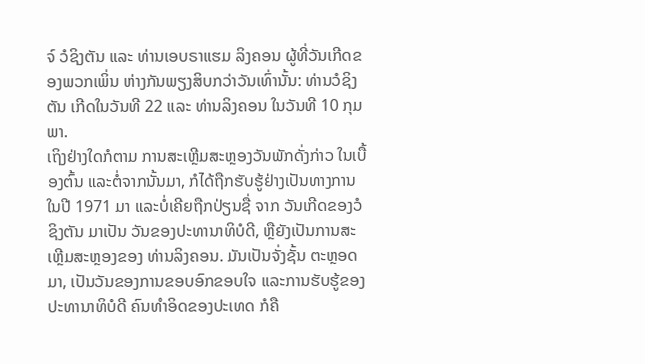ຈ໌ ວໍຊິງຕັນ ແລະ ທ່ານເອບຣາແຮມ ລິງຄອນ ຜູ້ທີ່ວັນເກີດຂອງພວກເພິ່ນ ຫ່າງກັນພຽງສິບກວ່າວັນເທົ່ານັ້ນ: ທ່ານວໍຊິງຕັນ ເກີດໃນວັນທີ 22 ແລະ ທ່ານລິງຄອນ ໃນວັນທີ 10 ກຸມພາ.
ເຖິງຢ່າງໃດກໍຕາມ ການສະເຫຼີມສະຫຼອງວັນພັກດັ່ງກ່າວ ໃນເບື້ອງຕົ້ນ ແລະຕໍ່ຈາກນັ້ນມາ, ກໍໄດ້ຖືກຮັບຮູ້ຢ່າງເປັນທາງການ ໃນປີ 1971 ມາ ແລະບໍ່ເຄີຍຖືກປ່ຽນຊື່ ຈາກ ວັນເກີດຂອງວໍຊິງຕັນ ມາເປັນ ວັນຂອງປະທານາທິບໍດີ, ຫຼືຍັງເປັນການສະເຫຼີມສະຫຼອງຂອງ ທ່ານລິງຄອນ. ມັນເປັນຈັ່ງຊັ້ນ ຕະຫຼອດມາ, ເປັນວັນຂອງການຂອບອົກຂອບໃຈ ແລະການຮັບຮູ້ຂອງປະທານາທິບໍດີ ຄົນທຳອິດຂອງປະເທດ ກໍຄື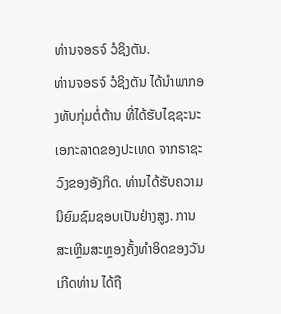ທ່ານຈອຣຈ໌ ວໍຊິງຕັນ.
ທ່ານຈອຣຈ໌ ວໍຊິງຕັນ ໄດ້ນຳພາກອງທັບກຸ່ມຕໍ່ຕ້ານ ທີ່ໄດ້ຮັບໄຊຊະນະເອກະລາດຂອງປະເທດ ຈາກຣາຊະວົງຂອງອັງກິດ. ທ່ານໄດ້ຮັບຄວາມນິຍົມຊົມຊອບເປັນຢ່າງສູງ. ການສະເຫຼີມສະຫຼອງຄັ້ງທຳອິດຂອງວັນເກີດທ່ານ ໄດ້ຖື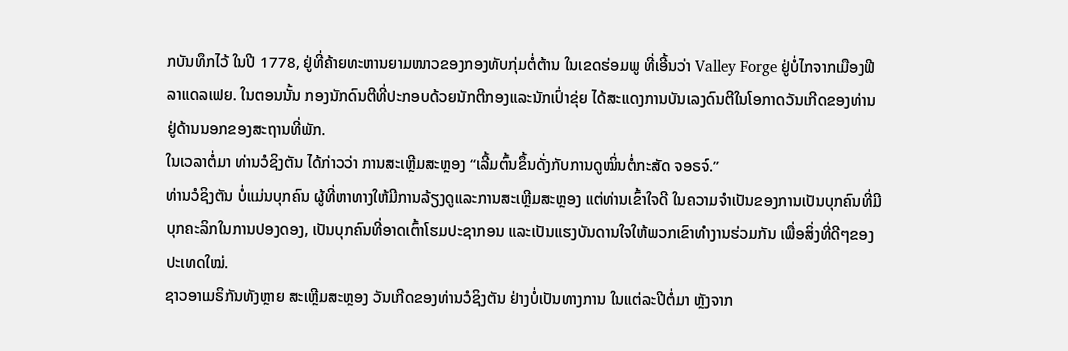ກບັນທຶກໄວ້ ໃນປີ 1778, ຢູ່ທີ່ຄ້າຍທະຫານຍາມໜາວຂອງກອງທັບກຸ່ມຕໍ່ຕ້ານ ໃນເຂດຮ່ອມພູ ທີ່ເອີ້ນວ່າ Valley Forge ຢູ່ບໍ່ໄກຈາກເມືອງຟີລາແດລເຟຍ. ໃນຕອນນັ້ນ ກອງນັກດົນຕີທີ່ປະກອບດ້ວຍນັກຕີກອງແລະນັກເປົ່າຂຸ່ຍ ໄດ້ສະແດງການບັນເລງດົນຕີໃນໂອກາດວັນເກີດຂອງທ່ານ ຢູ່ດ້ານນອກຂອງສະຖານທີ່ພັກ.
ໃນເວລາຕໍ່ມາ ທ່ານວໍຊິງຕັນ ໄດ້ກ່າວວ່າ ການສະເຫຼີມສະຫຼອງ “ເລີ້ມຕົ້ນຂຶ້ນດັ່ງກັບການດູໝິ່ນຕໍ່ກະສັດ ຈອຣຈ໌.”
ທ່ານວໍຊິງຕັນ ບໍ່ແມ່ນບຸກຄົນ ຜູ້ທີ່ຫາທາງໃຫ້ມີການລ້ຽງດູແລະການສະເຫຼີມສະຫຼອງ ແຕ່ທ່ານເຂົ້າໃຈດີ ໃນຄວາມຈຳເປັນຂອງການເປັນບຸກຄົນທີ່ມີບຸກຄະລິກໃນການປອງດອງ, ເປັນບຸກຄົນທີ່ອາດເຕົ້າໂຮມປະຊາກອນ ແລະເປັນແຮງບັນດານໃຈໃຫ້ພວກເຂົາທຳງານຮ່ວມກັນ ເພື່ອສິ່ງທີ່ດີໆຂອງປະເທດໃໝ່.
ຊາວອາເມຣິກັນທັງຫຼາຍ ສະເຫຼີມສະຫຼອງ ວັນເກີດຂອງທ່ານວໍຊິງຕັນ ຢ່າງບໍ່ເປັນທາງການ ໃນແຕ່ລະປີຕໍ່ມາ ຫຼັງຈາກ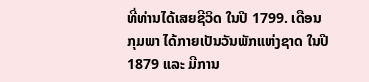ທີ່ທ່ານໄດ້ເສຍຊີວິດ ໃນປີ 1799. ເດືອນກຸມພາ ໄດ້ກາຍເປັນວັນພັກແຫ່ງຊາດ ໃນປີ 1879 ແລະ ມີການ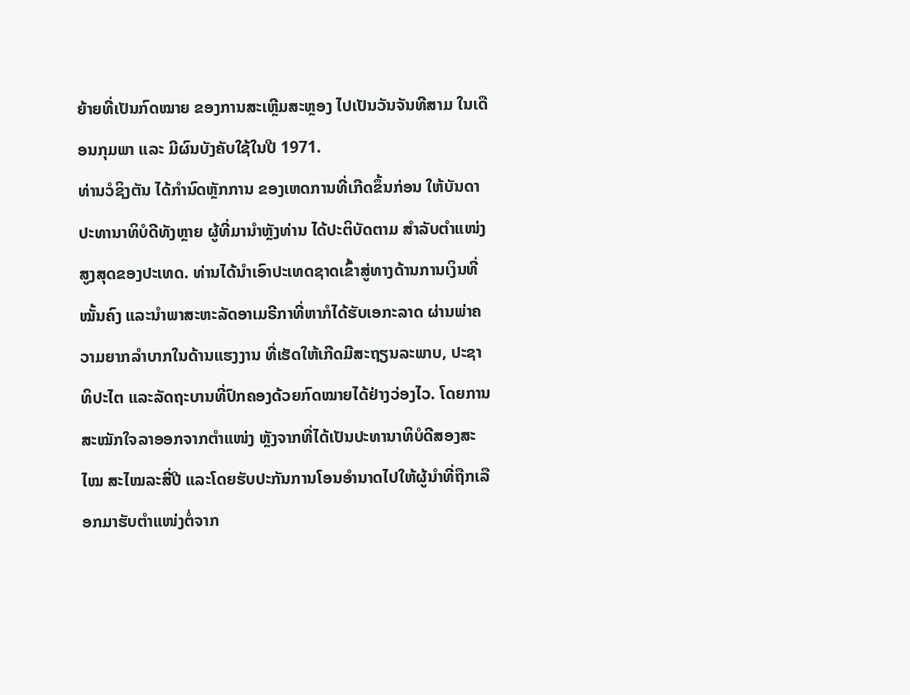ຍ້າຍທີ່ເປັນກົດໝາຍ ຂອງການສະເຫຼີມສະຫຼອງ ໄປເປັນວັນຈັນທີສາມ ໃນເດືອນກຸມພາ ແລະ ມີຜົນບັງຄັບໃຊ້ໃນປີ 1971.
ທ່ານວໍຊິງຕັນ ໄດ້ກຳນົດຫຼັກການ ຂອງເຫດການທີ່ເກີດຂຶ້ນກ່ອນ ໃຫ້ບັນດາປະທານາທິບໍດີທັງຫຼາຍ ຜູ້ທີ່ມານຳຫຼັງທ່ານ ໄດ້ປະຕິບັດຕາມ ສຳລັບຕຳແໜ່ງສູງສຸດຂອງປະເທດ. ທ່ານໄດ້ນຳເອົາປະເທດຊາດເຂົ້າສູ່ທາງດ້ານການເງິນທີ່ໝັ້ນຄົງ ແລະນຳພາສະຫະລັດອາເມຣີກາທີ່ຫາກໍໄດ້ຮັບເອກະລາດ ຜ່ານພ່າຄວາມຍາກລຳບາກໃນດ້ານແຮງງານ ທີ່ເຮັດໃຫ້ເກີດມີສະຖຽນລະພາບ, ປະຊາທິປະໄຕ ແລະລັດຖະບານທີ່ປົກຄອງດ້ວຍກົດໝາຍໄດ້ຢ່າງວ່ອງໄວ. ໂດຍການສະໝັກໃຈລາອອກຈາກຕຳແໜ່ງ ຫຼັງຈາກທີ່ໄດ້ເປັນປະທານາທິບໍດີສອງສະໄໝ ສະໄໝລະສີ່ປີ ແລະໂດຍຮັບປະກັນການໂອນອຳນາດໄປໃຫ້ຜູ້ນຳທີ່ຖືກເລືອກມາຮັບຕຳແໜ່ງຕໍ່ຈາກ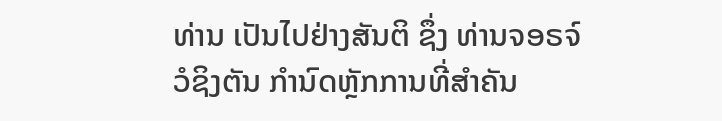ທ່ານ ເປັນໄປຢ່າງສັນຕິ ຊຶ່ງ ທ່ານຈອຣຈ໌ ວໍຊິງຕັນ ກຳນົດຫຼັກການທີ່ສຳຄັນ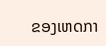ຂອງເຫດກາ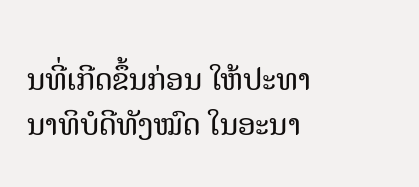ນທີ່ເກີດຂຶ້ນກ່ອນ ໃຫ້ປະທານາທິບໍດີທັງໝົດ ໃນອະນາ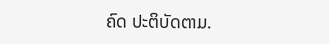ຄົດ ປະຕິບັດຕາມ.